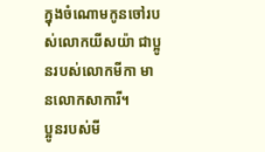ក្នុងចំណោមកូនចៅរបស់លោកយីសយ៉ា ជាប្អូនរបស់លោកមីកា មានលោកសាការី។
ប្អូនរបស់មី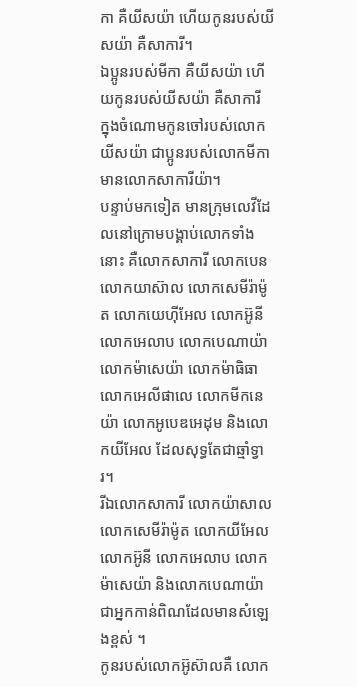កា គឺយីសយ៉ា ហើយកូនរបស់យីសយ៉ា គឺសាការី។
ឯប្អូនរបស់មីកា គឺយីសយ៉ា ហើយកូនរបស់យីសយ៉ា គឺសាការី
ក្នុងចំណោមកូនចៅរបស់លោកយីសយ៉ា ជាប្អូនរបស់លោកមីកា មានលោកសាការីយ៉ា។
បន្ទាប់មកទៀត មានក្រុមលេវីដែលនៅក្រោមបង្គាប់លោកទាំងនោះ គឺលោកសាការី លោកបេន លោកយាស៊ាល លោកសេមីរ៉ាម៉ូត លោកយេហ៊ីអែល លោកអ៊ូនី លោកអេលាប លោកបេណាយ៉ា លោកម៉ាសេយ៉ា លោកម៉ាធិធា លោកអេលីផាលេ លោកមីកនេយ៉ា លោកអូបេឌអេដុម និងលោកយីអែល ដែលសុទ្ធតែជាឆ្មាំទ្វារ។
រីឯលោកសាការី លោកយ៉ាសាល លោកសេមីរ៉ាម៉ូត លោកយីអែល លោកអ៊ូនី លោកអេលាប លោកម៉ាសេយ៉ា និងលោកបេណាយ៉ា ជាអ្នកកាន់ពិណដែលមានសំឡេងខ្ពស់ ។
កូនរបស់លោកអ៊ូស៊ាលគឺ លោក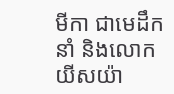មីកា ជាមេដឹកនាំ និងលោកយីសយ៉ា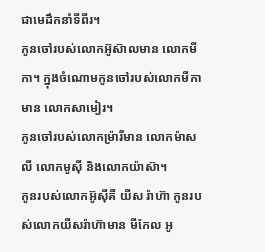ជាមេដឹកនាំទីពីរ។
កូនចៅរបស់លោកអ៊ូស៊ាលមាន លោកមីកា។ ក្នុងចំណោមកូនចៅរបស់លោកមីកាមាន លោកសាមៀរ។
កូនចៅរបស់លោកម៉្រារីមាន លោកម៉ាសលី លោកមូស៊ី និងលោកយ៉ាស៊ា។
កូនរបស់លោកអ៊ូស៊ីគឺ យីស រ៉ាហ៊ា កូនរបស់លោកយីសរ៉ាហ៊ាមាន មីកែល អូ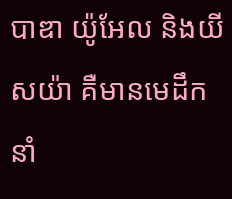បាឌា យ៉ូអែល និងយីសយ៉ា គឺមានមេដឹកនាំ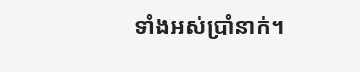ទាំងអស់ប្រាំនាក់។